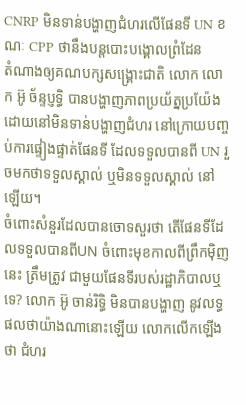CNRP មិនទាន់បង្ហាញជំហរលើផែនទី UN ខណៈ CPP ថានឹងបន្តបោះបង្គោលព្រំដែន
តំណាងឲ្យគណបក្សសង្គ្រោះជាតិ លោក លោក អ៊ូ ច័ន្ទប្ញទ្ធិ បានបង្ហាញភាពប្រយ័ត្នប្រយ៉ែង ដោយនៅមិនទាន់បង្ហាញជំហរ នៅក្រោយបញ្ចប់ការផ្ទៀងផ្ទាត់ផែនទី ដែលទទួលបានពី UN រួចមកថាទទួលស្គាល់ ឬមិនទទួលស្គាល់ នៅឡើយ។
ចំពោះសំនួរដែលបានចោទសួរថា តើផែនទីដែលទទួលបានពីUN ចំពោះមុខកាលពីព្រឹកម៉ិញនេះ ត្រឹមត្រូវ ជាមួយផែនទីរបស់រដ្ឋាភិបាលឬទេ? លោក អ៊ូ ចាន់រិទ្ធិ មិនបានបង្ហាញ នូវលទ្ធផលថាយ៉ាងណានោះឡើយ លោកលើកឡើងថា ជំហរ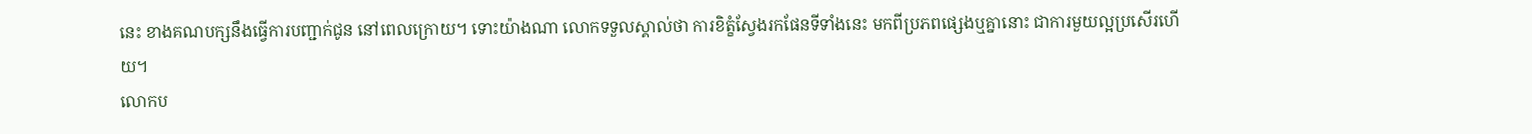នេះ ខាងគណបក្សនឹងធ្វើការបញ្ជាក់ជូន នៅពេលក្រោយ។ ទោះយ៉ាងណា លោកទទួលស្គាល់ថា ការខិត្ខំស្វែងរកផែនទីទាំងនេះ មកពីប្រភពផ្សេងឬគ្នានោះ ជាការមួយល្អប្រសើរហើយ។
លោកប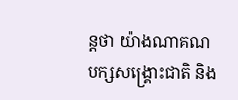ន្តថា យ៉ាងណាគណបក្សសង្គ្រោះជាតិ និង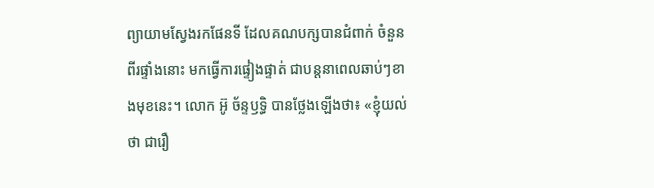ព្យាយាមស្វែងរកផែនទី ដែលគណបក្សបានជំពាក់ ចំនួនពីរផ្ទាំងនោះ មកធ្វើការផ្ទៀងផ្ទាត់ ជាបន្តនាពេលឆាប់ៗខាងមុខនេះ។ លោក អ៊ូ ច័ន្ទឫទ្ធិ បានថ្លែងឡើងថា៖ «ខ្ញុំយល់ថា ជារឿ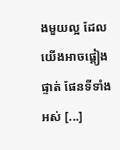ងមួយល្អ ដែលយើងអាចផ្តៀងផ្ទាត់ ផែនទីទាំងអស់ [...]